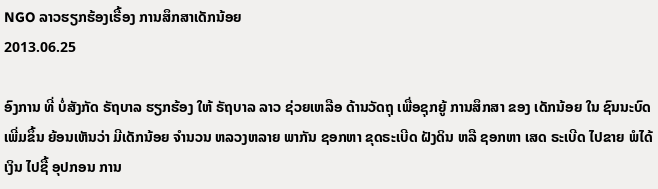NGO ລາວຮຽກຮ້ອງເຣື້ອງ ການສຶກສາເດັກນ້ອຍ
2013.06.25

ອົງການ ທີ່ ບໍ່ສັງກັດ ຣັຖບາລ ຮຽກຮ້ອງ ໃຫ້ ຣັຖບາລ ລາວ ຊ່ວຍເຫລືອ ດ້ານວັດຖຸ ເພື່ອຊຸກຍູ້ ການສຶກສາ ຂອງ ເດັກນ້ອຍ ໃນ ຊົນນະບົດ ເພີ່ມຂຶ້ນ ຍ້ອນເຫັນວ່າ ມີເດັກນ້ອຍ ຈໍານວນ ຫລວງຫລາຍ ພາກັນ ຊອກຫາ ຂຸດຣະເບີດ ຝັງດິນ ຫລື ຊອກຫາ ເສດ ຣະເບີດ ໄປຂາຍ ພໍໄດ້ເງິນ ໄປຊື້ ອຸປກອນ ການ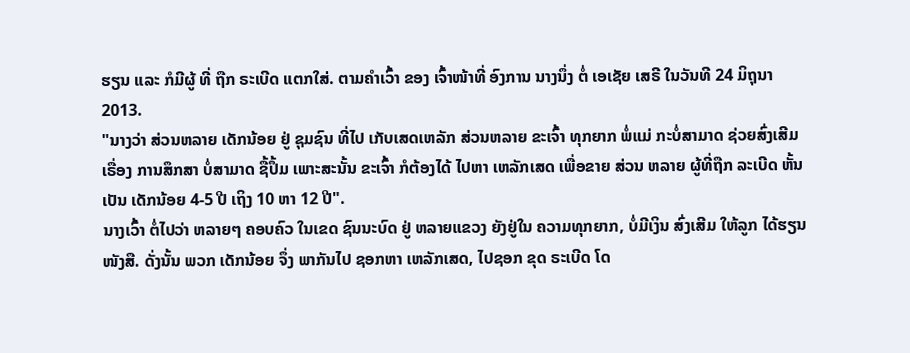ຮຽນ ແລະ ກໍມີຜູ້ ທີ່ ຖືກ ຣະເບີດ ແຕກໃສ່. ຕາມຄໍາເວົ້າ ຂອງ ເຈົ້າໜ້າທີ່ ອົງການ ນາງນຶ່ງ ຕໍ່ ເອເຊັຍ ເສຣີ ໃນວັນທີ 24 ມິຖຸນາ 2013.
"ນາງວ່າ ສ່ວນຫລາຍ ເດັກນ້ອຍ ຢູ່ ຊຸມຊົນ ທີ່ໄປ ເກັບເສດເຫລັກ ສ່ວນຫລາຍ ຂະເຈົ້າ ທຸກຍາກ ພໍ່ແມ່ ກະບໍ່ສາມາດ ຊ່ວຍສົ່ງເສີມ ເຣື່ອງ ການສຶກສາ ບໍ່ສາມາດ ຊື້ປຶ້ມ ເພາະສະນັ້ນ ຂະເຈົ້າ ກໍຕ້ອງໄດ້ ໄປຫາ ເຫລັກເສດ ເພື່ອຂາຍ ສ່ວນ ຫລາຍ ຜູ້ທີ່ຖືກ ລະເບີດ ຫັ້ນ ເປັນ ເດັກນ້ອຍ 4-5 ປີ ເຖິງ 10 ຫາ 12 ປີ".
ນາງເວົ້າ ຕໍ່ໄປວ່າ ຫລາຍໆ ຄອບຄົວ ໃນເຂດ ຊົນນະບົດ ຢູ່ ຫລາຍແຂວງ ຍັງຢູ່ໃນ ຄວາມທຸກຍາກ, ບໍ່ມີເງິນ ສົ່ງເສີມ ໃຫ້ລູກ ໄດ້ຮຽນ ໜັງສື. ດັ່ງນັ້ນ ພວກ ເດັກນ້ອຍ ຈຶ່ງ ພາກັນໄປ ຊອກຫາ ເຫລັກເສດ, ໄປຊອກ ຂຸດ ຣະເບີດ ໂດ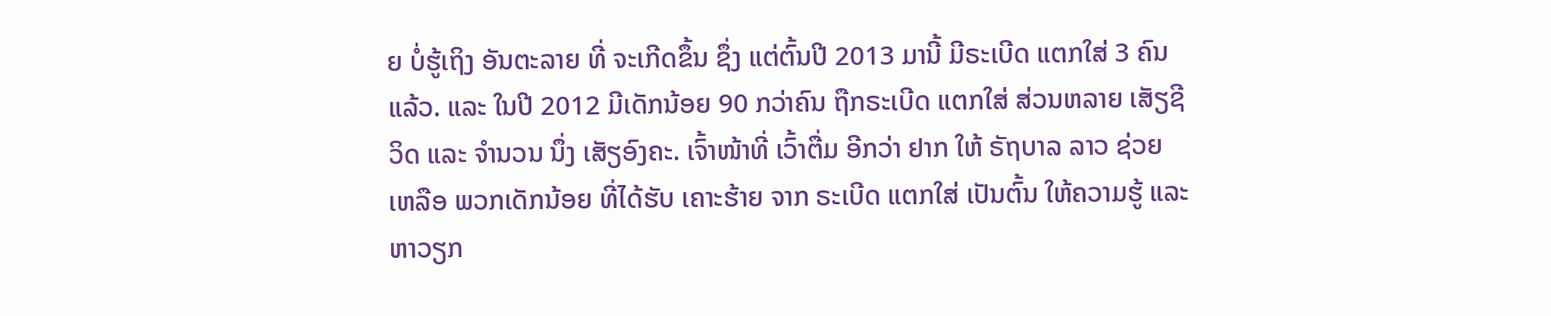ຍ ບໍ່ຮູ້ເຖິງ ອັນຕະລາຍ ທີ່ ຈະເກີດຂຶ້ນ ຊຶ່ງ ແຕ່ຕົ້ນປີ 2013 ມານີ້ ມີຣະເບີດ ແຕກໃສ່ 3 ຄົນ ແລ້ວ. ແລະ ໃນປີ 2012 ມີເດັກນ້ອຍ 90 ກວ່າຄົນ ຖືກຣະເບີດ ແຕກໃສ່ ສ່ວນຫລາຍ ເສັຽຊີວິດ ແລະ ຈໍານວນ ນຶ່ງ ເສັຽອົງຄະ. ເຈົ້າໜ້າທີ່ ເວົ້າຕື່ມ ອີກວ່າ ຢາກ ໃຫ້ ຣັຖບາລ ລາວ ຊ່ວຍເຫລືອ ພວກເດັກນ້ອຍ ທີ່ໄດ້ຮັບ ເຄາະຮ້າຍ ຈາກ ຣະເບີດ ແຕກໃສ່ ເປັນຕົ້ນ ໃຫ້ຄວາມຮູ້ ແລະ ຫາວຽກ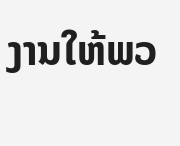ງານໃຫ້ພວ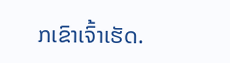ກເຂົາເຈົ້າເຮັດ.